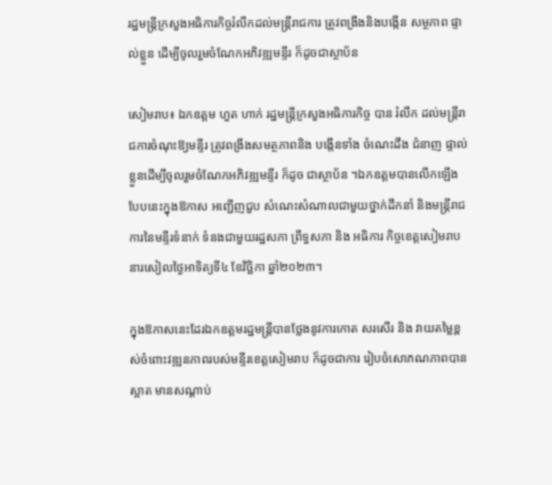រដ្ឋមន្រ្តីក្រសួងអធិការកិច្ចរំលឹកដល់មន្ត្រីរាជការ ត្រូវពង្រឹងនិងបង្កើន សម្ថភាព ផ្ទាល់ខ្លួន ដើម្បីចូលរួមចំណែកអភិវឌ្ឍមន្ទីរ ក៏ដូចជាស្ថាប័ន

សៀមរាប៖ ឯកឧត្តម ហួត ហាក់ រដ្ឋមន្រ្តីក្រសួងអធិការកិច្ច បាន រំលឹក ដល់មន្ត្រីរាជការចំណុះឱ្យមន្ទីរ ត្រូវពង្រឹងសមត្ថភាពនិង បង្កើនទាំង ចំណេះដឹង ជំនាញ ផ្ទាល់ខ្លួនដើម្បីចូលរួមចំណែកអភិវឌ្ឍមន្ទីរ ក៏ដូច ជាស្ថាប័ន ។ឯកឧត្តមបានលើកឡើងបែបនេះក្នុងឱកាស អញ្ជើញជួប សំណេះសំណាលជាមួយថ្នាក់ដឹកនាំ និងមន្រ្តីរាជការនៃមន្ទីរទំនាក់ ទំនងជាមួយរដ្ឋសភា ព្រឹទ្ធសភា និង អធិការ កិច្ចខេត្តសៀមរាប នារសៀលថ្ងៃអាទិត្យទី៤ ខែវិច្ឆិកា ឆ្នាំ២០២៣។

ក្នុងឱកាសនេះដែរឯកឧត្តមរដ្ឋមន្រ្តីបានថ្លែងនូវការកោត សរសើរ និង វាយតម្លៃខ្ពស់ចំពោះវឌ្ឍនភាពរបស់មន្ទីរខេត្តសៀមរាប ក៏ដូចជាការ រៀបចំសោភណភាពបានស្អាត មានសណ្តាប់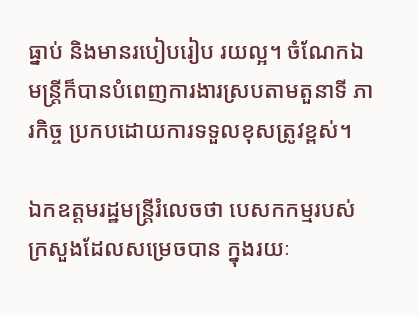ធ្នាប់ និងមានរបៀបរៀប រយល្អ។ ចំណែកឯមន្ត្រីក៏បានបំពេញការងារស្របតាមតួនាទី ភារកិច្ច ប្រកបដោយការទទួលខុសត្រូវខ្ពស់។

ឯកឧត្តមរដ្ឋមន្រ្តីរំលេចថា បេសកកម្មរបស់ក្រសួងដែលសម្រេចបាន ក្នុងរយៈ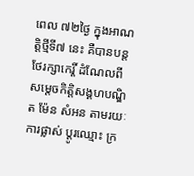ពេល ៧២ថ្ងៃ ក្នុងអាណត្តិថ្មីទី៧ នេះ គឺបានបន្តថែរក្សាកេរ្តិ៍ ដំណែលពីសម្តេចកិត្តិសង្គហបណ្ឌិត ម៉ែន សំអន តាមរយៈការផ្លាស់ ប្តូរឈ្មោះ ក្រ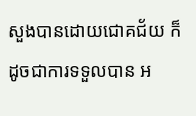សួងបានដោយជោគជ័យ ក៏ដូចជាការទទួលបាន អ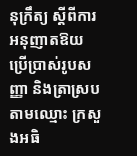នុក្រឹត្យ ស្ដីពីការអនុញាតឱយប្រើប្រាស់រូបសញ្ញា និងត្រាស្របតាមឈ្មោះ ក្រសួងអធិ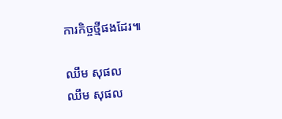ការកិច្ចថ្មីផងដែរ៕

ឈឹម សុផល
ឈឹម សុផល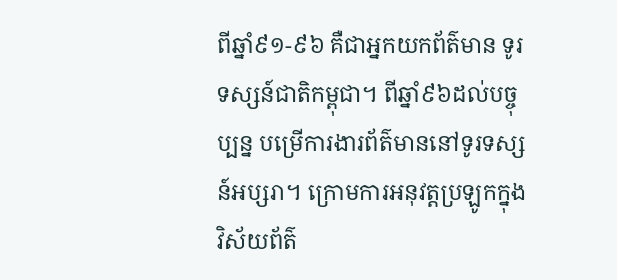ពីឆ្នាំ៩១-៩៦ គឺជាអ្នកយកព័ត៌មាន ទូរទស្សន៍ជាតិកម្ពុជា។ ពីឆ្នាំ៩៦ដល់បច្ចុប្បន្ន បម្រើការងារព័ត៌មាននៅទូរទស្សន៍អប្សរា។ ក្រោមការអនុវត្តប្រឡូកក្នុងវិស័យព័ត៌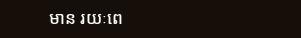មាន រយៈពេ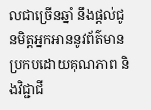លជាច្រើនឆ្នាំ នឹងផ្ដល់ជូនមិត្តអ្នកអាននូវព័ត៌មានប្រកបដោយគុណភាព និងវិជ្ជាជី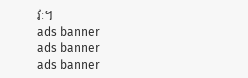វៈ។
ads banner
ads banner
ads banner